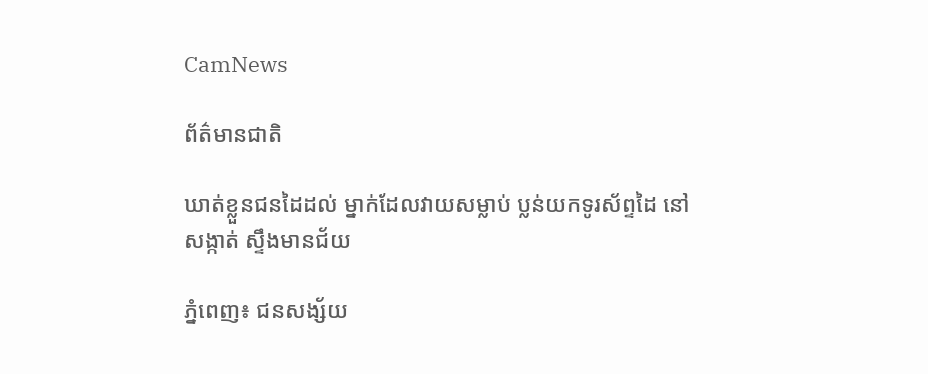CamNews

ព័ត៌មានជាតិ

ឃាត់ខ្លួនជនដៃដល់ ម្នាក់ដែលវាយសម្លាប់ ប្លន់យកទូរស័ព្ទដៃ នៅសង្កាត់ ស្ទឹងមានជ័យ

ភ្នំពេញ៖ ជនសង្ស័យ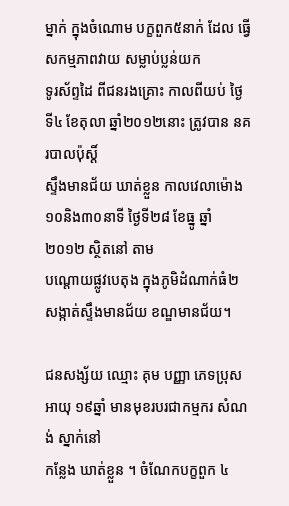ម្នាក់ ក្នុងចំណោម បក្ខពួក៥នាក់ ដែល ធ្វើសកម្មភាពវាយ សម្លាប់ប្លន់យក
ទូរស័ព្ទដៃ ពីជនរងគ្រោះ កាលពីយប់ ថ្ងៃទី៤ ខែតុលា ឆ្នាំ២០១២នោះ ត្រូវបាន នគរបាលប៉ុស្តិ៍
ស្ទឹងមានជ័យ ឃាត់ខ្លួន កាលវេលាម៉ោង ១០និង៣០នាទី ថ្ងៃទី២៨ ខែធ្នូ ឆ្នាំ២០១២ ស្ថិតនៅ តាម
បណ្តោយផ្លូវបេតុង ក្នុងភូមិដំណាក់ធំ២ សង្កាត់ស្ទឹងមានជ័យ ខណ្ឌមានជ័យ។

ជនសង្ស័យ ឈ្មោះ គុម បញ្ញា ភេទប្រុស អាយុ ១៩ឆ្នាំ មានមុខរបរជាកម្មករ សំណង់ ស្នាក់នៅ
កន្លែង ឃាត់ខ្លួន ។ ចំណែកបក្ខពួក ៤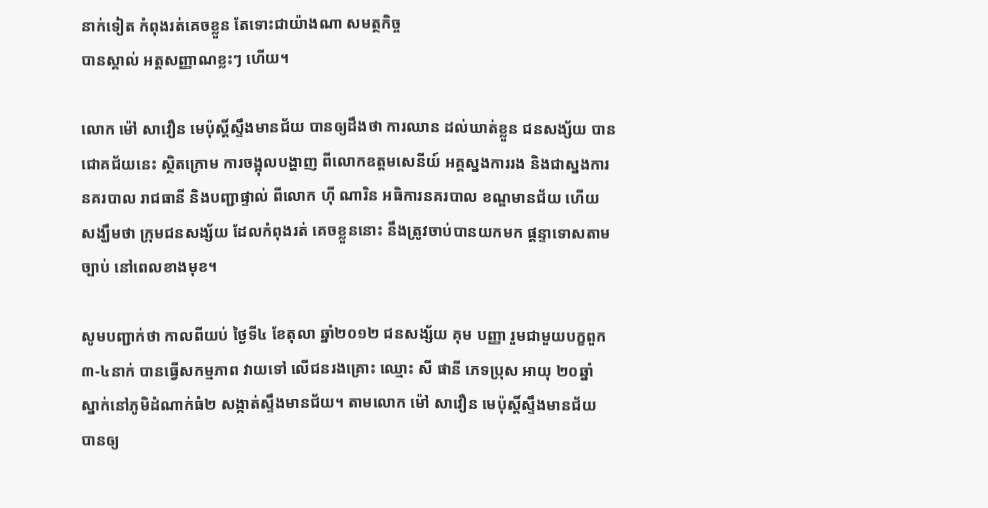នាក់ទៀត កំពុងរត់គេចខ្លួន តែទោះជាយ៉ាងណា សមត្ថកិច្ច
បានស្គាល់ អត្តសញ្ញាណខ្លះៗ ហើយ។

លោក ម៉ៅ សាវឿន មេប៉ុស្តិ៍ស្ទឹងមានជ័យ បានឲ្យដឹងថា ការឈាន ដល់ឃាត់ខ្លួន ជនសង្ស័យ បាន
ជោគជ័យនេះ ស្ថិតក្រោម ការចង្អុលបង្ហាញ ពីលោកឧត្តមសេនីយ៍ អគ្គស្នងការរង និងជាស្នងការ
នគរបាល រាជធានី និងបញ្ជាផ្ទាល់ ពីលោក ហ៊ី ណារិន អធិការនគរបាល ខណ្ឌមានជ័យ ហើយ
សង្ឃឹមថា ក្រុមជនសង្ស័យ ដែលកំពុងរត់ គេចខ្លួននោះ នឹងត្រូវចាប់បានយកមក ផ្តន្ទាទោសតាម
ច្បាប់ នៅពេលខាងមុខ។

សូមបញ្ជាក់ថា កាលពីយប់ ថ្ងៃទី៤ ខែតុលា ឆ្នាំ២០១២ ជនសង្ស័យ គុម បញ្ញា រួមជាមួយបក្ខពួក
៣-៤នាក់ បានធ្វើសកម្មភាព វាយទៅ លើជនរងគ្រោះ ឈ្មោះ សី ផានី ភេទប្រុស អាយុ ២០ឆ្នាំ
ស្នាក់នៅភូមិដំណាក់ធំ២ សង្កាត់ស្ទឹងមានជ័យ។ តាមលោក ម៉ៅ សាវឿន មេប៉ុស្តិ៍ស្ទឹងមានជ័យ
បានឲ្យ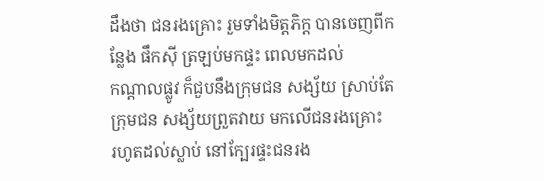ដឹងថា ជនរងគ្រោះ រួមទាំងមិត្តភិក្ត បានចេញពីកន្លែង ផឹកស៊ី ត្រឡប់មកផ្ទះ ពេលមកដល់
កណ្តាលផ្លូវ ក៏ជួបនឹងក្រុមជន សង្ស័យ ស្រាប់តែក្រុមជន សង្ស័យព្រួតវាយ មកលើជនរងគ្រោះ
រហូតដល់ស្លាប់ នៅក្បែរផ្ទះជនរង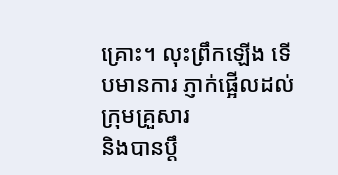គ្រោះ។ លុះព្រឹកឡើង ទើបមានការ ភ្ញាក់ផ្អើលដល់ ក្រុមគ្រួសារ
និងបានប្តឹ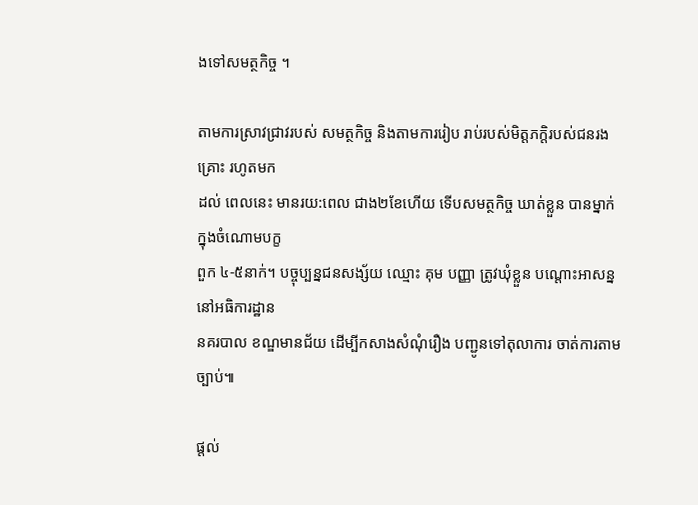ងទៅសមត្ថកិច្ច ។

តាមការស្រាវជ្រាវរបស់ សមត្ថកិច្ច និងតាមការរៀប រាប់របស់មិត្តភក្តិរបស់ជនរងគ្រោះ រហូតមក
ដល់ ពេលនេះ មានរយ:ពេល ជាង២ខែហើយ ទើបសមត្ថកិច្ច ឃាត់ខ្លួន បានម្នាក់ ក្នុងចំណោមបក្ខ
ពួក ៤-៥នាក់។ បច្ចុប្បន្នជនសង្ស័យ ឈ្មោះ គុម បញ្ញា ត្រូវឃុំខ្លួន បណ្តោះអាសន្ន នៅអធិការដ្ឋាន
នគរបាល ខណ្ឌមានជ័យ ដើម្បីកសាងសំណុំរឿង បញ្ជូនទៅតុលាការ ចាត់ការតាមច្បាប់៕

ផ្តល់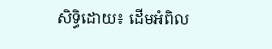សិទ្ធិដោយ៖ ដើមអំពិល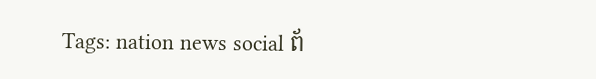Tags: nation news social ព័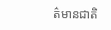ត៌មានជាតិ